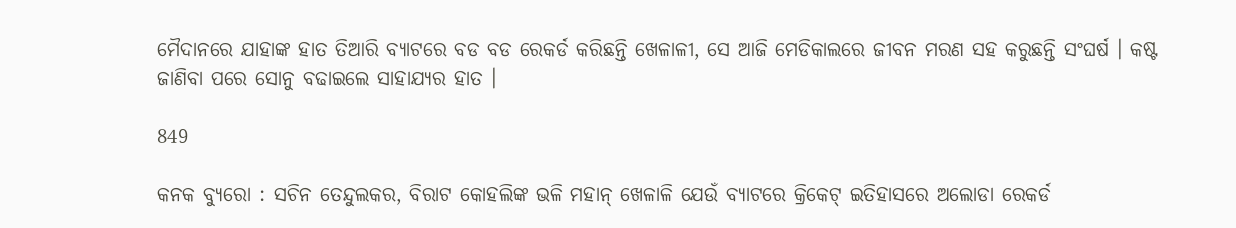ମୈଦାନରେ ଯାହାଙ୍କ ହାତ ତିଆରି ବ୍ୟାଟରେ ବଡ ବଡ ରେକର୍ଡ କରିଛନ୍ତି ଖେଳାଳୀ, ସେ ଆଜି ମେଡିକାଲରେ ଜୀବନ ମରଣ ସହ କରୁଛନ୍ତି ସଂଘର୍ଷ । କଷ୍ଟ ଜାଣିବା ପରେ ସୋନୁ ବଢାଇଲେ ସାହାଯ୍ୟର ହାତ ।

849

କନକ ବ୍ୟୁରୋ : ସଚିନ ତେନ୍ଦୁଲକର, ବିରାଟ କୋହଲିଙ୍କ ଭଳି ମହାନ୍ ଖେଳାଳି ଯେଉଁ ବ୍ୟାଟରେ କ୍ରିକେଟ୍ ଇତିହାସରେ ଅଲୋଡା ରେକର୍ଡ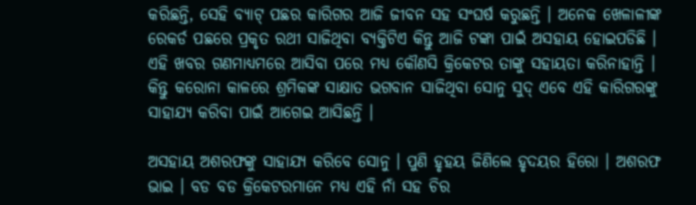କରିଛନ୍ତି, ସେହି ବ୍ୟାଟ୍ ପଛର କାରିଗର ଆଜି ଜୀବନ ସହ ସଂଘର୍ଷ କରୁଛନ୍ତି । ଅନେକ ଖେଳାଳୀଙ୍କ ରେକର୍ଡ ପଛରେ ପ୍ରକୃତ ରଥୀ ସାଜିଥିବା ବ୍ୟକ୍ତିଟିଏ କିନ୍ତୁ ଆଜି ଟଙ୍କା ପାଇଁ ଅସହାୟ ହୋଇପଡିଛି । ଏହି ଖବର ଗଣମାଧ୍ୟମରେ ଆସିବା ପରେ ମଧ୍ୟ କୌଣସି କ୍ରିକେଟର ତାଙ୍କୁ ସହାୟତା କରିନାହାନ୍ତି । କିନ୍ତୁ କରୋନା କାଳରେ ଶ୍ରମିକଙ୍କ ସାକ୍ଷାତ ଭଗବାନ ସାଜିଥିବା ସୋନୁ ସୁଦ୍ ଏବେ ଏହି କାରିଗରଙ୍କୁ ସାହାଯ୍ୟ କରିବା ପାଇଁ ଆଗେଇ ଆସିଛନ୍ତି ।

ଅସହାୟ ଅଶରଫଙ୍କୁ ସାହାଯ୍ୟ କରିବେ ସୋନୁ । ପୁଣି ହୃହୟ ଜିଣିଲେ ହୃଦୟର ହିରୋ । ଅଶରଫ ଭାଇ । ବଡ ବଡ କ୍ରିକେଟରମାନେ ମଧ୍ୟ ଏହି ନାଁ ସହ ଚିର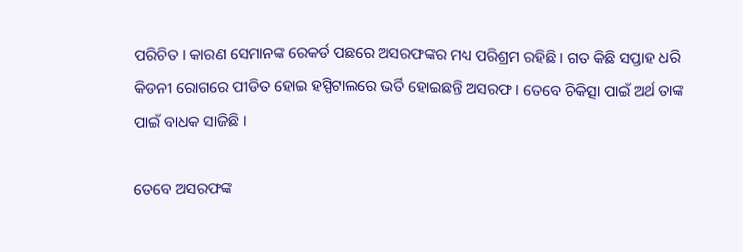ପରିଚିତ । କାରଣ ସେମାନଙ୍କ ରେକର୍ଡ ପଛରେ ଅସରଫଙ୍କର ମଧ୍ୟ ପରିଶ୍ରମ ରହିଛି । ଗତ କିଛି ସପ୍ତାହ ଧରି କିଡନୀ ରୋଗରେ ପୀଡିତ ହୋଇ ହସ୍ପିଟାଲରେ ଭର୍ତି ହୋଇଛନ୍ତି ଅସରଫ । ତେବେ ଚିକିତ୍ସା ପାଇଁ ଅର୍ଥ ତାଙ୍କ ପାଇଁ ବାଧକ ସାଜିଛି ।

ତେବେ ଅସରଫଙ୍କ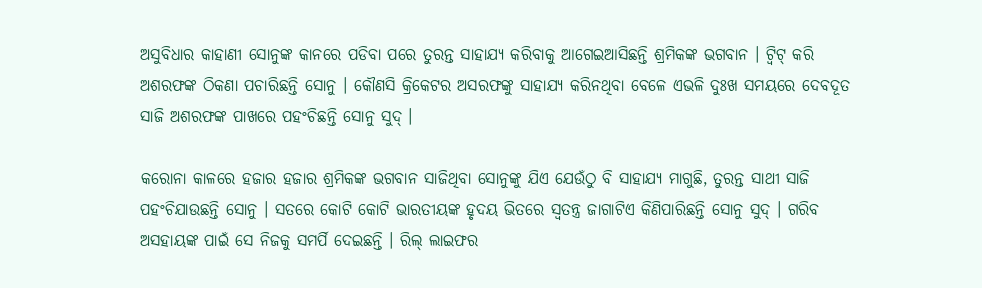ଅସୁବିଧାର କାହାଣୀ ସୋନୁଙ୍କ କାନରେ ପଡିବା ପରେ ତୁରନ୍ତ ସାହାଯ୍ୟ କରିବାକୁ ଆଗେଇଆସିଛନ୍ତି ଶ୍ରମିକଙ୍କ ଭଗବାନ । ଟ୍ୱିଟ୍ କରି ଅଶରଫଙ୍କ ଠିକଣା ପଚାରିଛନ୍ତି ସୋନୁ । କୌଣସି କ୍ରିକେଟର ଅସରଫଙ୍କୁ ସାହାଯ୍ୟ କରିନଥିବା ବେଳେ ଏଭଳି ଦୁଃଖ ସମୟରେ ଦେବଦୂତ ସାଜି ଅଶରଫଙ୍କ ପାଖରେ ପହଂଚିଛନ୍ତି ସୋନୁ ସୁଦ୍ ।

କରୋନା କାଳରେ ହଜାର ହଜାର ଶ୍ରମିକଙ୍କ ଭଗବାନ ସାଜିଥିବା ସୋନୁଙ୍କୁ ଯିଏ ଯେଉଁଠୁ ବି ସାହାଯ୍ୟ ମାଗୁଛି, ତୁରନ୍ତ ସାଥୀ ସାଜି ପହଂଚିଯାଉଛନ୍ତି ସୋନୁ । ସତରେ କୋଟି କୋଟି ଭାରତୀୟଙ୍କ ହୃଦୟ ଭିତରେ ସ୍ୱତନ୍ତ୍ର ଜାଗାଟିଏ କିଣିପାରିଛନ୍ତି ସୋନୁ ସୁଦ୍ । ଗରିବ ଅସହାୟଙ୍କ ପାଇଁ ସେ ନିଜକୁ ସମର୍ପି ଦେଇଛନ୍ତି । ରିଲ୍ ଲାଇଫର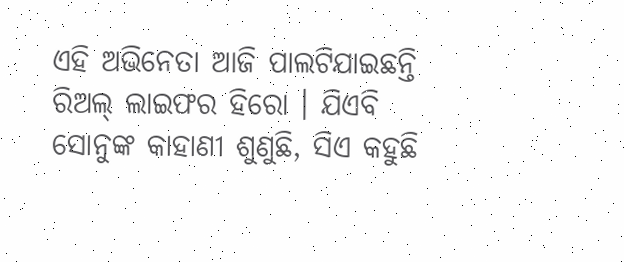ଏହି ଅଭିନେତା ଆଜି ପାଲଟିଯାଇଛନ୍ତି ରିଅଲ୍ ଲାଇଫର ହିରୋ । ଯିଏବି ସୋନୁଙ୍କ କାହାଣୀ ଶୁଣୁଛି, ସିଏ କହୁଛି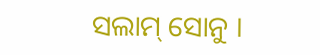ସଲାମ୍ ସୋନୁ ।